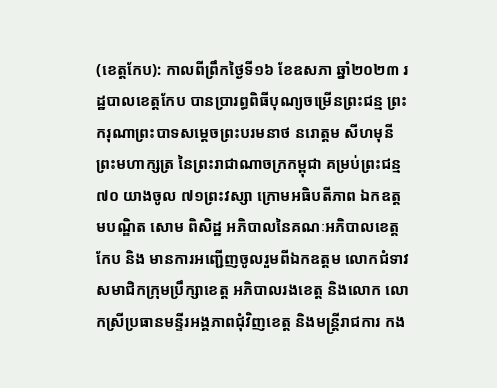(ខេត្តកែប): កាលពីព្រឹកថ្ងៃទី១៦ ខែឧសភា ឆ្នាំ២០២៣ រដ្ឋបាលខេត្តកែប បានប្រារព្ធពិធីបុណ្យចម្រើនព្រះជន្ម ព្រះករុណាព្រះបាទសម្តេចព្រះបរមនាថ នរោត្តម សីហមុនី ព្រះមហាក្សត្រ នៃព្រះរាជាណាចក្រកម្ពុជា គម្រប់ព្រះជន្ម ៧០ យាងចូល ៧១ព្រះវស្សា ក្រោមអធិបតីភាព ឯកឧត្តមបណ្ឌិត សោម ពិសិដ្ឋ អភិបាលនៃគណៈអភិបាលខេត្តកែប និង មានការអញ្ជើញចូលរួមពីឯកឧត្តម លោកជំទាវសមាជិកក្រុមប្រឹក្សាខេត្ត អភិបាលរងខេត្ត និងលោក លោកស្រីប្រធានមន្ទីរអង្គភាពជុំវិញខេត្ត និងមន្ត្រីរាជការ កង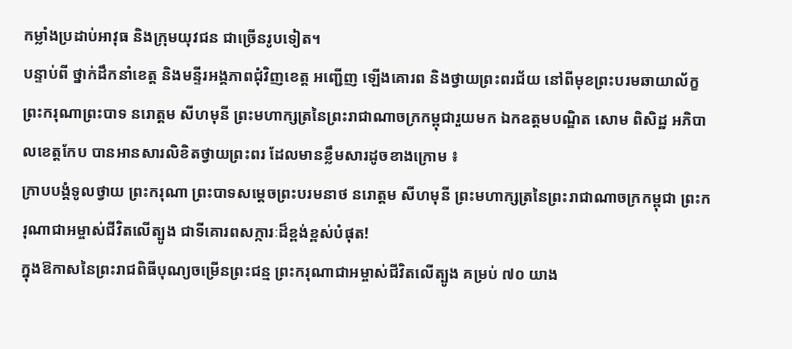កម្លាំងប្រដាប់អាវុធ និងក្រុមយុវជន ជាច្រើនរូបទៀត។
បន្ទាប់ពី ថ្នាក់ដឹកនាំខេត្ត និងមន្ទីរអង្គភាពជុំវិញខេត្ត អញ្ជើញ ឡើងគោរព និងថ្វាយព្រះពរជ័យ នៅពីមុខព្រះបរមឆាយាល័ក្ខ ព្រះករុណាព្រះបាទ នរោត្តម សីហមុនី ព្រះមហាក្សត្រនៃព្រះរាជាណាចក្រកម្ពុជារួយមក ឯកឧត្តមបណ្ឌិត សោម ពិសិដ្ឋ អភិបាលខេត្តកែប បានអានសារលិខិតថ្វាយព្រះពរ ដែលមានខ្លឹមសារដូចខាងក្រោម ៖
ក្រាបបង្គំទូលថ្វាយ ព្រះករុណា ព្រះបាទសម្ដេចព្រះបរមនាថ នរោត្តម សីហមុនី ព្រះមហាក្សត្រនៃព្រះរាជាណាចក្រកម្ពុជា ព្រះករុណាជាអម្ចាស់ជីវិតលើត្បូង ជាទីគោរពសក្ការៈដ៏ខ្ពង់ខ្ពស់បំផុត!
ក្នុងឱកាសនៃព្រះរាជពិធីបុណ្យចម្រើនព្រះជន្ម ព្រះករុណាជាអម្ចាស់ជីវិតលើត្បូង គម្រប់ ៧០ យាង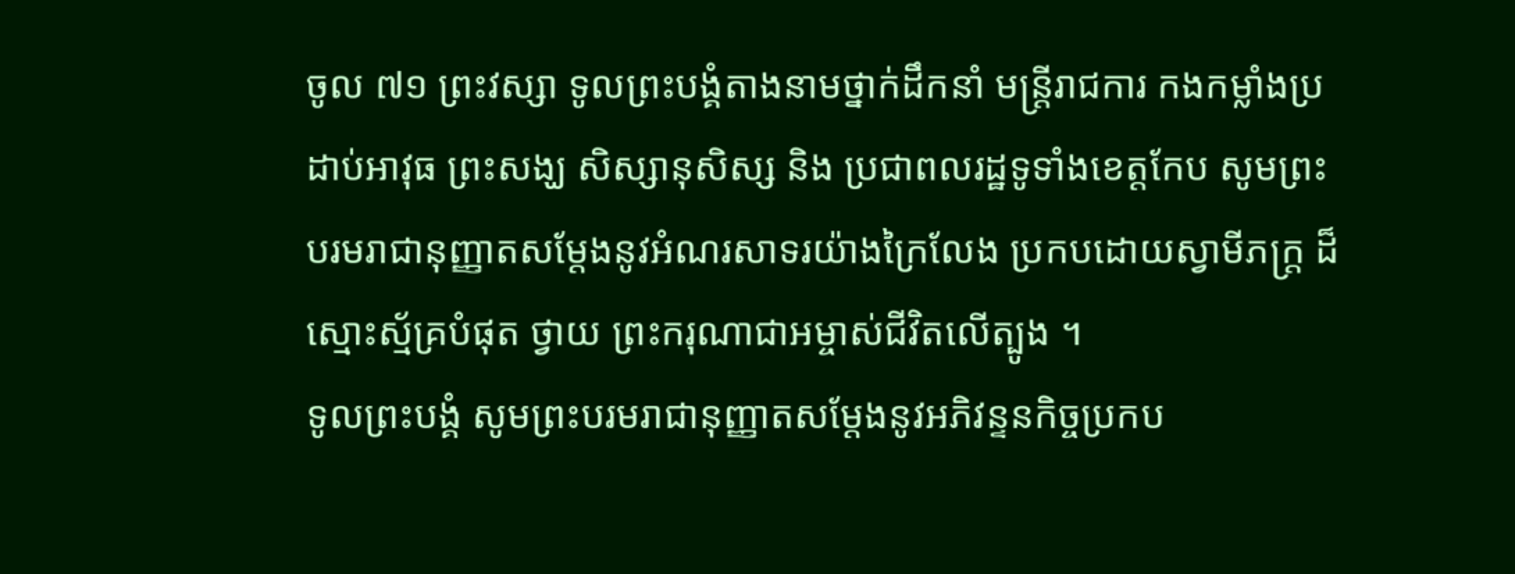ចូល ៧១ ព្រះវស្សា ទូលព្រះបង្គំតាងនាមថ្នាក់ដឹកនាំ មន្ត្រីរាជការ កងកម្លាំងប្រដាប់អាវុធ ព្រះសង្ឃ សិស្សានុសិស្ស និង ប្រជាពលរដ្ឋទូទាំងខេត្តកែប សូមព្រះបរមរាជានុញ្ញាតសម្តែងនូវអំណរសាទរយ៉ាងក្រៃលែង ប្រកបដោយស្វាមីភក្ត្រ ដ៏ស្មោះស្ម័គ្របំផុត ថ្វាយ ព្រះករុណាជាអម្ចាស់ជីវិតលើត្បូង ។
ទូលព្រះបង្គំ សូមព្រះបរមរាជានុញ្ញាតសម្ដែងនូវអភិវន្ទនកិច្ចប្រកប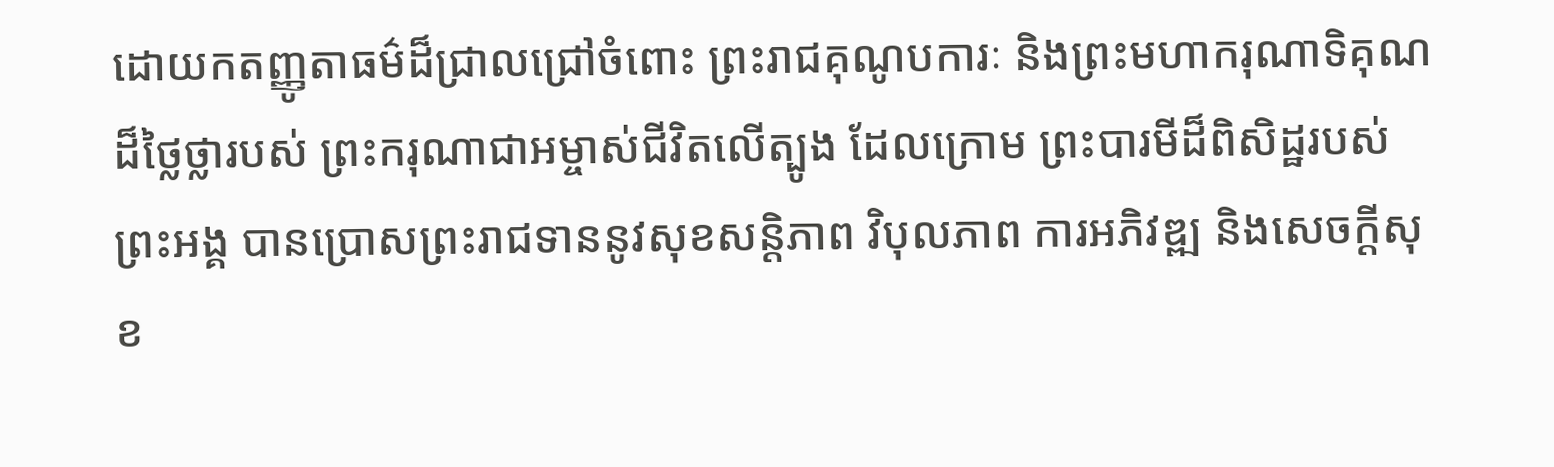ដោយកតញ្ញូតាធម៌ដ៏ជ្រាលជ្រៅចំពោះ ព្រះរាជគុណូបការៈ និងព្រះមហាករុណាទិគុណដ៏ថ្លៃថ្លារបស់ ព្រះករុណាជាអម្ចាស់ជីវិតលើត្បូង ដែលក្រោម ព្រះបារមីដ៏ពិសិដ្ឋរបស់ព្រះអង្គ បានប្រោសព្រះរាជទាននូវសុខសន្តិភាព វិបុលភាព ការអភិវឌ្ឍ និងសេចក្តីសុខ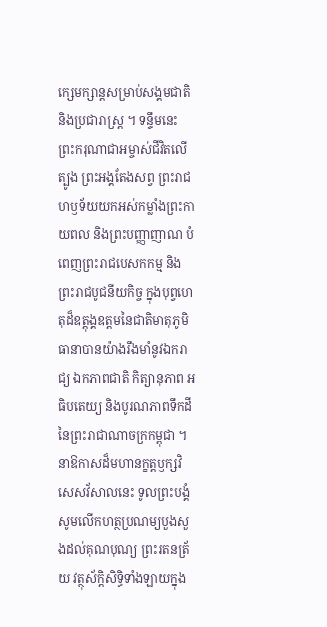ក្សេមក្សាន្តសម្រាប់សង្គមជាតិ និងប្រជារាស្ត្រ ។ ទន្ទឹមនេះ ព្រះករុណាជាអម្ចាស់ជីវិតលើត្បូង ព្រះអង្គតែងសព្វ ព្រះរាជហឫទ័យយកអស់កម្លាំងព្រះកាយពល និងព្រះបញ្ញាញាណ បំពេញព្រះរាជបេសកកម្ម និងព្រះរាជបូជនីយកិច្ច ក្នុងបុព្វហេតុដ៏ឧត្ដុង្គឧត្តមនៃជាតិមាតុភូមិ ធានាបានយ៉ាងរឹងមាំនូវឯករាជ្យ ឯកភាពជាតិ កិត្យានុភាព អធិបតេយ្យ និងបូរណភាពទឹកដីនៃព្រះរាជាណាចក្រកម្ពុជា ។
នាឱកាសដ៏មហានក្ខត្តឫក្សវិសេសវ័សាលនេះ ទូលព្រះបង្គំសូមលើកហត្ថប្រណម្យបួងសួងដល់គុណបុណ្យ ព្រះរតនត្រ័យ វត្ថុស័ក្តិសិទ្ធិទាំងឡាយក្នុង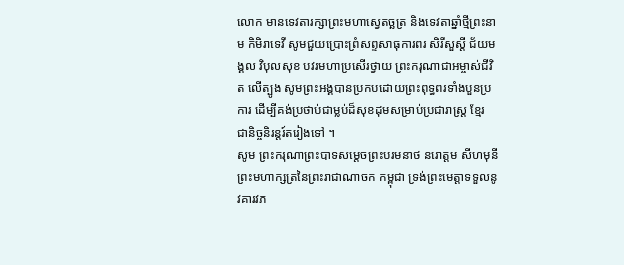លោក មានទេវតារក្សាព្រះមហាស្វេតច្ឆត្រ និងទេវតាឆ្នាំថ្មីព្រះនាម កិមិរាទេវី សូមជួយប្រោះព្រំសព្ទសាធុការពរ សិរីសួស្តី ជ័យមង្គល វិបុលសុខ បវរមហាប្រសើរថ្វាយ ព្រះករុណាជាអម្ចាស់ជីវិត លើត្បូង សូមព្រះអង្គបានប្រកបដោយព្រះពុទ្ធពរទាំងបួនប្រការ ដើម្បីគង់ប្រថាប់ជាម្លប់ដ៏សុខដុមសម្រាប់ប្រជារាស្ត្រ ខ្មែរ ជានិច្ចនិរន្តរ៍តរៀងទៅ ។
សូម ព្រះករុណាព្រះបាទសម្តេចព្រះបរមនាថ នរោត្តម សីហមុនី ព្រះមហាក្សត្រនៃព្រះរាជាណាចក កម្ពុជា ទ្រង់ព្រះមេត្តាទទួលនូវគារវភ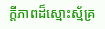ក្តីភាពដ៏ស្មោះស្ម័គ្រ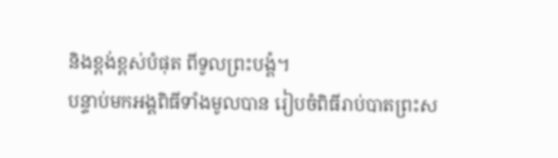និងខ្ពង់ខ្ពស់បំផុត ពីទូលព្រះបង្គំ។
បន្ទាប់មកអង្គពិធីទាំងមូលបាន រៀបចំពិធីរាប់បាតព្រះស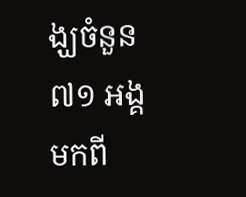ង្ឃចំនួន
៧១ អង្គ មកពី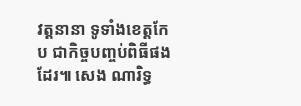វត្តនានា ទូទាំងខេត្តកែប ជាកិច្ចបញ្ចប់ពិធីផងដែរ៕ សេង ណារិទ្ធ